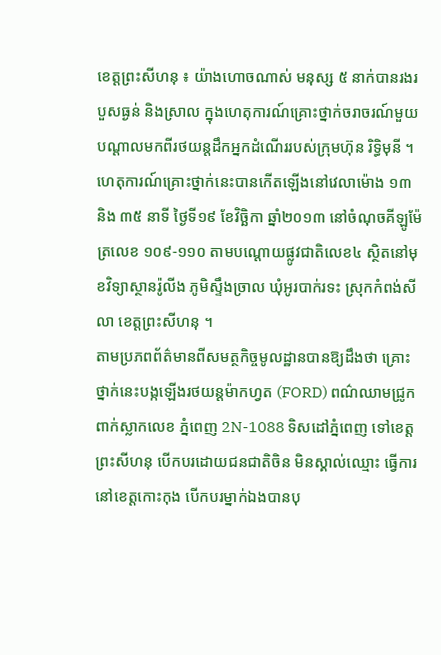ខេត្តព្រះសីហនុ ៖ យ៉ាងហោចណាស់ មនុស្ស ៥ នាក់បានរងរបួសធ្ងន់ និងស្រាល ក្នុងហេតុការណ៍គ្រោះថ្នាក់ចរាចរណ៍មួយបណ្តាលមកពីរថយន្តដឹកអ្នកដំណើររបស់ក្រុមហ៊ុន រិទ្ធិមុនី ។ហេតុការណ៍គ្រោះថ្នាក់នេះបានកើតឡើងនៅវេលាម៉ោង ១៣ និង ៣៥ នាទី ថ្ងៃទី១៩ ខែវិច្ឆិកា ឆ្នាំ២០១៣ នៅចំណុចគីឡូម៉ែត្រលេខ ១០៩-១១០ តាមបណ្តោយផ្លូវជាតិលេខ៤ ស្ថិតនៅមុខវិទ្យាស្ថានរ៉ូលីង ភូមិស្ទឹងច្រាល ឃុំអូរបាក់រទះ ស្រុកកំពង់សីលា ខេត្តព្រះសីហនុ ។
តាមប្រភពព័ត៌មានពីសមត្ថកិច្ចមូលដ្ឋានបានឱ្យដឹងថា គ្រោះថ្នាក់នេះបង្កឡើងរថយន្តម៉ាកហ្វត (FORD) ពណ៌ឈាមជ្រូក ពាក់ស្លាកលេខ ភ្នំពេញ 2N-1088 ទិសដៅភ្នំពេញ ទៅខេត្តព្រះសីហនុ បើកបរដោយជនជាតិចិន មិនស្គាល់ឈ្មោះ ធ្វើការនៅខេត្តកោះកុង បើកបរម្នាក់ឯងបានបុ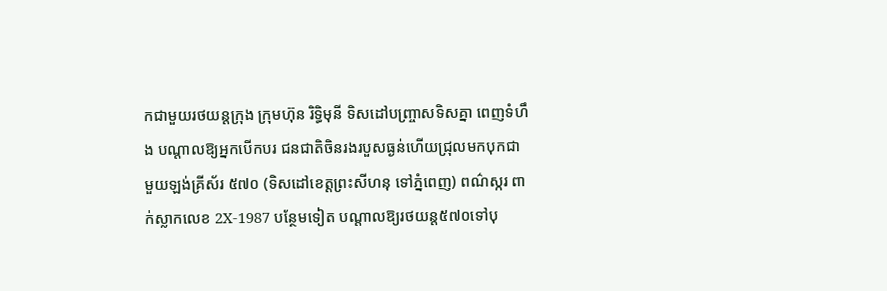កជាមួយរថយន្តក្រុង ក្រុមហ៊ុន រិទ្ធិមុនី ទិសដៅបញ្ច្រាសទិសគ្នា ពេញទំហឹង បណ្តាលឱ្យអ្នកបើកបរ ជនជាតិចិនរងរបួសធ្ងន់ហើយជ្រុលមកបុកជាមួយឡង់គ្រីស័រ ៥៧០ (ទិសដៅខេត្តព្រះសីហនុ ទៅភ្នំពេញ) ពណ៌ស្ករ ពាក់ស្លាកលេខ 2X-1987 បន្ថែមទៀត បណ្តាលឱ្យរថយន្ត៥៧០ទៅបុ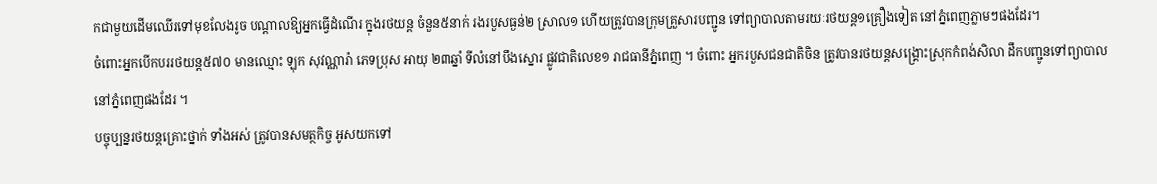កជាមួយដើមឈើរទៅមុខលែងរូច បណ្តាលឱ្យអ្នកធ្វើដំណើរ ក្នុងរថយន្ត ចំនួន៥នាក់ រងរបួសធ្ងន់២ ស្រាល១ ហើយត្រូវបានក្រុមគ្រួសារបញ្ជូន ទៅព្យាបាលតាមរយៈរថយន្ត១គ្រឿងទៀត នៅភ្នំពេញភ្លាមៗផងដែរ។
ចំពោះអ្នកបើកបររថយន្ត៥៧០ មានឈ្មោះ ឡុក សុវណ្ណារ៉ា ភេទប្រុស អាយុ ២៣ឆ្នាំ ទីលំនៅបឹងស្នោរ ផ្លូវជាតិលេខ១ រាជធានីភ្នំពេញ ។ ចំពោះ អ្នករបួសជនជាតិចិន ត្រូវបានរថយន្តសង្គ្រោះស្រុកកំពង់សិលា ដឹកបញ្ជូនទៅព្យាបាលនៅភ្នំពេញផងដែរ ។
បច្ចុប្បន្នរថយន្តគ្រោះថ្នាក់ ទាំងអស់ ត្រូវបានសមត្ថកិច្ច អូសយកទៅ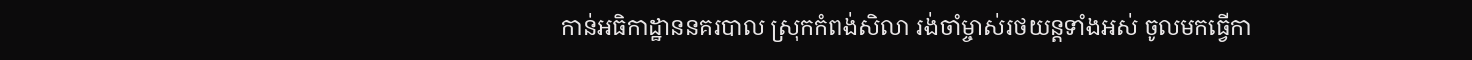កាន់អធិកាដ្ឋាននគរបាល ស្រុកកំពង់សិលា រង់ចាំម្ចាស់រថយន្តទាំងអស់ ចូលមកធ្វើកា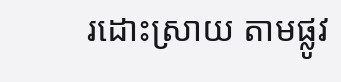រដោះស្រាយ តាមផ្លូវ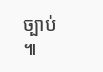ច្បាប់ ៕